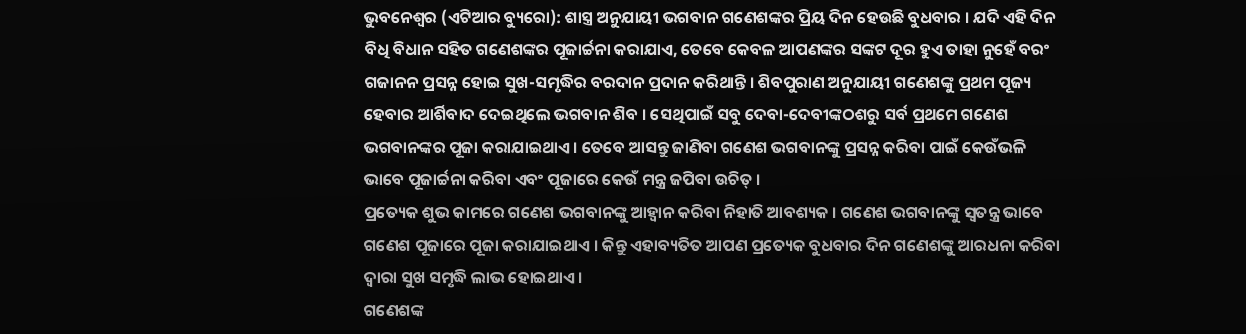ଭୁବନେଶ୍ୱର (ଏଟିଆର ବ୍ୟୁରୋ): ଶାସ୍ତ୍ର ଅନୁଯାୟୀ ଭଗବାନ ଗଣେଶଙ୍କର ପ୍ରିୟ ଦିନ ହେଉଛି ବୁଧବାର । ଯଦି ଏହି ଦିନ ବିଧି ବିଧାନ ସହିତ ଗଣେଶଙ୍କର ପୂଜାର୍ଚ୍ଚନା କରାଯାଏ, ତେବେ କେବଳ ଆପଣଙ୍କର ସଙ୍କଟ ଦୂର ହୁଏ ତାହା ନୁହେଁ ବରଂ ଗଜାନନ ପ୍ରସନ୍ନ ହୋଇ ସୁଖ-ସମୃଦ୍ଧିର ବରଦାନ ପ୍ରଦାନ କରିଥାନ୍ତି । ଶିବପୁରାଣ ଅନୁଯାୟୀ ଗଣେଶଙ୍କୁ ପ୍ରଥମ ପୂଜ୍ୟ ହେବାର ଆର୍ଶିବାଦ ଦେଇଥିଲେ ଭଗବାନ ଶିବ । ସେଥିପାଇଁ ସବୁ ଦେବା-ଦେବୀଙ୍କଠଶରୁ ସର୍ବ ପ୍ରଥମେ ଗଣେଶ ଭଗବାନଙ୍କର ପୂଜା କରାଯାଇଥାଏ । ତେବେ ଆସନ୍ତୁ ଜାଣିବା ଗଣେଶ ଭଗବାନଙ୍କୁ ପ୍ରସନ୍ନ କରିବା ପାଇଁ କେଉଁଭଳି ଭାବେ ପୂଜାର୍ଚ୍ଚନା କରିବା ଏବଂ ପୂଜାରେ କେଉଁ ମନ୍ତ୍ର ଜପିବା ଉଚିତ୍ ।
ପ୍ରତ୍ୟେକ ଶୁଭ କାମରେ ଗଣେଶ ଭଗବାନଙ୍କୁ ଆହ୍ୱାନ କରିବା ନିହାତି ଆବଶ୍ୟକ । ଗଣେଶ ଭଗବାନଙ୍କୁ ସ୍ୱତନ୍ତ୍ର ଭାବେ ଗଣେଶ ପୂଜାରେ ପୂଜା କରାଯାଇଥାଏ । କିନ୍ତୁ ଏହାବ୍ୟତିତ ଆପଣ ପ୍ରତ୍ୟେକ ବୁଧବାର ଦିନ ଗଣେଶଙ୍କୁ ଆରଧନା କରିବା ଦ୍ୱାରା ସୁଖ ସମୃଦ୍ଧି ଲାଭ ହୋଇଥାଏ ।
ଗଣେଶଙ୍କ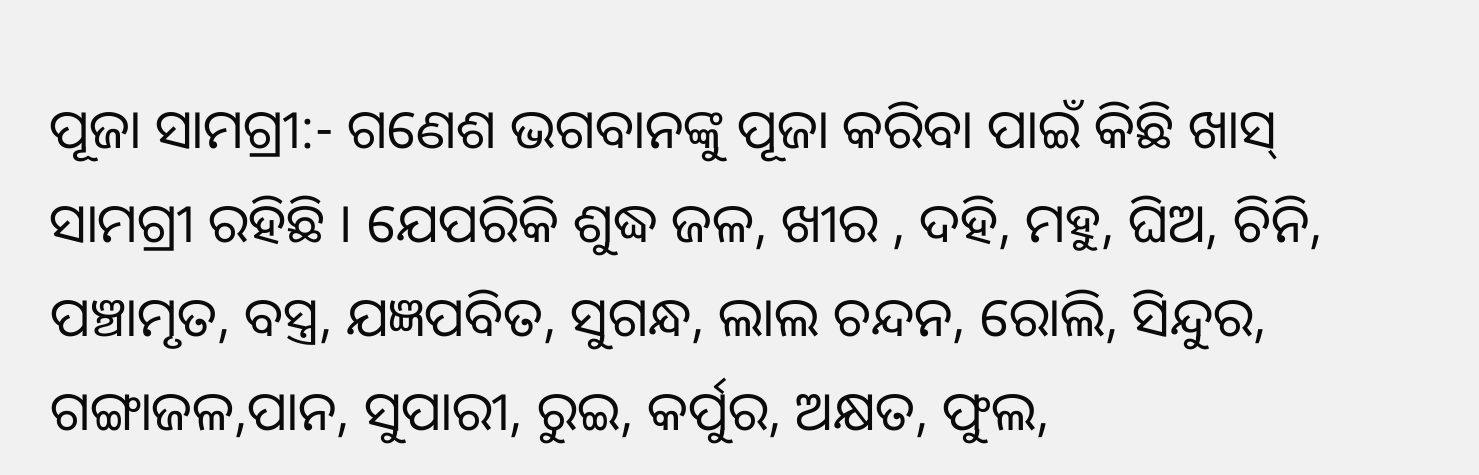ପୂଜା ସାମଗ୍ରୀ:- ଗଣେଶ ଭଗବାନଙ୍କୁ ପୂଜା କରିବା ପାଇଁ କିଛି ଖାସ୍ ସାମଗ୍ରୀ ରହିଛି । ଯେପରିକି ଶୁଦ୍ଧ ଜଳ, ଖୀର , ଦହି, ମହୁ, ଘିଅ, ଚିନି, ପଞ୍ଚାମୃତ, ବସ୍ତ୍ର, ଯଜ୍ଞପବିତ, ସୁଗନ୍ଧ, ଲାଲ ଚନ୍ଦନ, ରୋଲି, ସିନ୍ଦୁର, ଗଙ୍ଗାଜଳ,ପାନ, ସୁପାରୀ, ରୁଇ, କର୍ପୁର, ଅକ୍ଷତ, ଫୁଲ,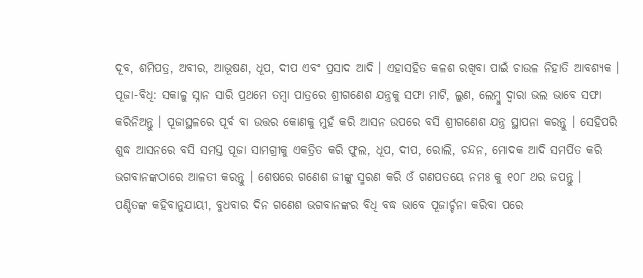ଦୂବ, ଶମିପତ୍ର, ଅବୀର, ଆଭୂଷଣ, ଧୂପ, ଦୀପ ଏବଂ ପ୍ରସାଦ ଆଦି । ଏହାସହିତ କଳଶ ରଖିବା ପାଇଁ ଚାଉଳ ନିହାତି ଆବଶ୍ୟକ ।
ପୂଜା-ବିଧି: ସକାଳୁ ସ୍ନାନ ସାରି ପ୍ରଥମେ ତମ୍ବା ପାତ୍ରରେ ଶ୍ରୀଗଣେଶ ଯନ୍ତ୍ରକୁ ସଫା ମାଟି, ଲୁଣ, ଲେମ୍ବୁ ଦ୍ୱାରା ଭଲ ଭାବେ ସଫା କରିନିଅନ୍ତୁ । ପୂଜାସ୍ଥଳରେ ପୂର୍ବ ବା ଉତ୍ତର କୋଣକୁ ମୁହଁ କରି ଆସନ ଉପରେ ବସି ଶ୍ରୀଗଣେଶ ଯନ୍ତ୍ର ସ୍ଥାପନା କରନ୍ତୁ । ସେହିପରି ଶୁଦ୍ଧ ଆସନରେ ବସି ସମସ୍ତ ପୂଜା ସାମଗ୍ରୀକୁ ଏକତ୍ରିତ କରି ଫୁଲ, ଧୂପ, ଦୀପ, ରୋଲି, ଚନ୍ଦନ, ମୋଦକ ଆଦି ସମର୍ପିତ କରି ଭଗବାନଙ୍କଠାରେ ଆଳତୀ କରନ୍ତୁ । ଶେଷରେ ଗଣେଶ ଜୀଙ୍କୁ ସ୍ମରଣ କରି ଓଁ ଗଣପତୟେ ନମଃ କୁ ୧୦୮ ଥର ଜପନ୍ତୁ ।
ପଣ୍ଡିତଙ୍କ କହିବାନୁଯାୟୀ, ବୁଧବାର ଦିନ ଗଣେଶ ଭଗବାନଙ୍କର ବିଧି ବଦ୍ଧ ଭାବେ ପୂଜାର୍ଚ୍ଚନା କରିବା ପରେ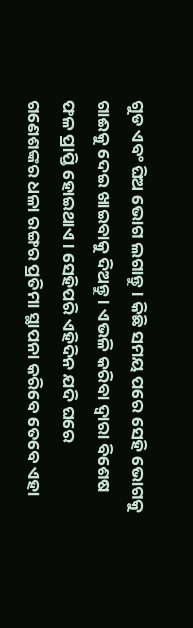ଗୁଡ ଏବଂ ଘିଅ ଭୋଗ ଲଗାନ୍ତୁ । କିଛି ସମୟ ପରେ ସେହି ଭୋଗକୁ ଗାଈକୁ ଦେଇ ଖାଇବାକୁ ଦିଅନ୍ତୁ । ଏଭଳି କରିବା ଦ୍ୱାରା ବିଶେଷ ଫଳ ପ୍ରାପ୍ତି ହୋଇଥାଏ । ସେହିପରି ଏହିଦିନ ଯଦି ଘରେ ଗଣେଶଙ୍କର ଧଳା ରଙ୍ଗର ପ୍ରତିମା ସ୍ଥାପନା କରିବେ ତେବେ ଏହା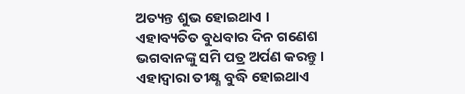ଅତ୍ୟନ୍ତ ଶୁଭ ହୋଇଥାଏ ।
ଏହାବ୍ୟତିତ ବୁଧବାର ଦିନ ଗଣେଶ ଭଗବାନଙ୍କୁ ସମି ପତ୍ର ଅର୍ପଣ କରନ୍ତୁ । ଏହାଦ୍ୱାରା ତୀକ୍ଷ୍ଣ ବୁଦ୍ଧି ହୋଇଥାଏ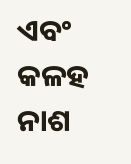ଏବଂ କଳହ ନାଶ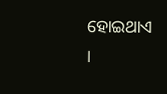ହୋଇଥାଏ ।